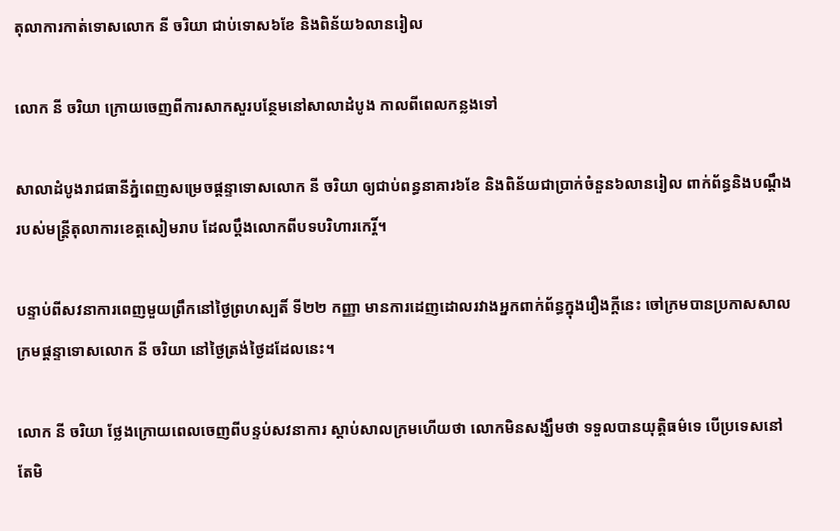តុលាការកាត់ទោសលោក នី ចរិយា ជាប់ទោស៦ខែ និងពិន័យ៦លានរៀល

លោក នី ចរិយា ក្រោយចេញពីការសាកសួរបន្ថែមនៅសាលាដំបូង កាលពីពេលកន្លងទៅ

សាលាដំបូងរាជធានីភ្នំពេញសម្រេចផ្តន្ទាទោសលោក នី ចរិយា ឲ្យជាប់ពន្ធនាគារ៦ខែ និងពិន័យជាប្រាក់ចំនួន៦លានរៀល ពាក់ព័ន្ធនិងបណ្តឹងរបស់មន្ត្រីតុលាការខេត្តសៀមរាប ដែលប្តឹងលោកពីបទបរិហារកេរ្តិ៍។

បន្ទាប់ពីសវនាការពេញមួយព្រឹកនៅថ្ងៃព្រហស្បតិ៍ ទី២២ កញ្ញា មានការដេញដោលរវាងអ្នកពាក់ព័ន្ធក្នុងរឿងក្តីនេះ ចៅក្រមបានប្រកាសសាលក្រមផ្តន្ទាទោសលោក នី ចរិយា នៅថ្ងៃត្រង់ថ្ងៃដដែលនេះ។

លោក នី ចរិយា ថ្លែងក្រោយពេលចេញពីបន្ទប់សវនាការ ស្តាប់សាលក្រមហើយថា លោកមិនសង្ឃឹមថា ទទួលបានយុត្តិធម៌ទេ បើប្រទេសនៅតែមិ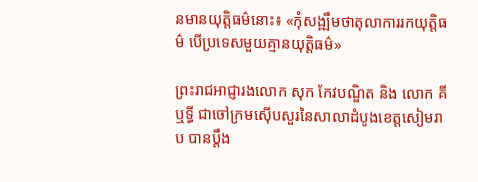នមានយុត្តិធម៌នោះ៖ «កុំសង្ឍឹមថាតុលាការរកយុត្តិធម៌ បើប្រទេសមួយគ្មានយុត្តិធម៌»

ព្រះរាជអាជ្ញារងលោក សុក កែវបណ្ឌិត និង លោក គី ឬទ្ធី ជាចៅក្រមស៊ើបសួរនៃសាលាដំបូងខេត្តសៀមរាប បានប្តឹង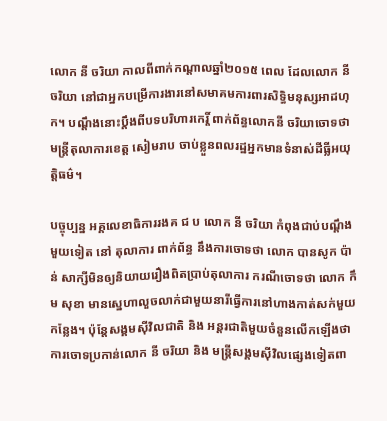លោក នី ចរិយា កាលពីពាក់កណ្តាលឆ្នាំ២០១៥ ពេល ដែលលោក នី ចរិយា នៅជាអ្នកបម្រើការងារនៅសមាគមការពារសិទ្ធិមនុស្សអាដហុក។ បណ្តឹងនោះប្តឹងពីបទបរិហារកេរ្តិ៍ ពាក់ព័ន្ធលោកនី ចរិយាចោទថា មន្ត្រីតុលាការខេត្ត សៀមរាប ចាប់ខ្លួនពលរដ្ឋអ្នកមានទំនាស់ដីធ្លីអយុត្តិធម៌។

បច្ចុប្បន្ន អគ្គលេខាធិការរងគ ជ ប លោក នី ចរិយា កំពុងជាប់បណ្តឹងមួយទៀត នៅ តុលាការ ពាក់ព័ន្ធ នឹងការចោទថា លោក បានសូក ប៉ាន់ សាក្សីមិនឲ្យនិយាយរឿងពិតប្រាប់តុលាការ ករណីចោទថា លោក កឹម សុខា មានសេ្នហាលួចលាក់ជាមួយនារីធ្វើការនៅហាងកាត់សក់មួយកន្លែង។ ប៉ុន្តែសង្គមស៊ីវិលជាតិ និង អន្តរជាតិមួយចំនួនលើកឡើងថា ការចោទប្រកាន់លោក នី ចរិយា និង មន្ត្រីសង្គមស៊ីវិលផ្សេងទៀតពា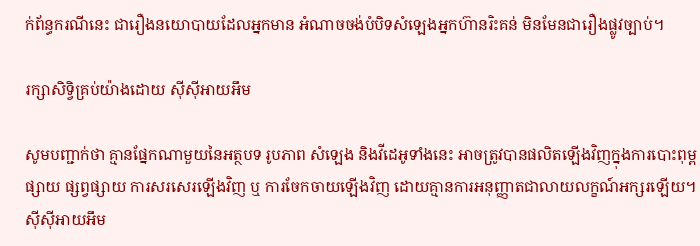ក់ព័ន្ធករណីនេះ ជារឿងនយោបាយដែលអ្នកមាន អំណាចចង់បំបិទសំឡេងអ្នកហ៊ានរិះគន់ មិនមែនជារឿងផ្លូវច្បាប់។

រក្សាសិទ្វិគ្រប់យ៉ាងដោយ ស៊ីស៊ីអាយអឹម

សូមបញ្ជាក់ថា គ្មានផ្នែកណាមួយនៃអត្ថបទ រូបភាព សំឡេង និងវីដេអូទាំងនេះ អាចត្រូវបានផលិតឡើងវិញក្នុងការបោះពុម្ពផ្សាយ ផ្សព្វផ្សាយ ការសរសេរឡើងវិញ ឬ ការចែកចាយឡើងវិញ ដោយគ្មានការអនុញ្ញាតជាលាយលក្ខណ៍អក្សរឡើយ។
ស៊ីស៊ីអាយអឹម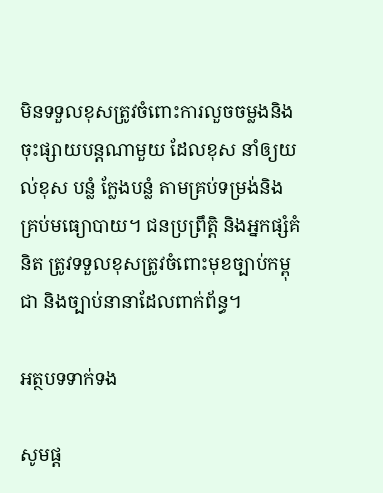មិនទទួលខុសត្រូវចំពោះការលួចចម្លងនិងចុះផ្សាយបន្តណាមួយ ដែលខុស នាំឲ្យយល់ខុស បន្លំ ក្លែងបន្លំ តាមគ្រប់ទម្រង់និងគ្រប់មធ្យោបាយ។ ជនប្រព្រឹត្តិ និងអ្នកផ្សំគំនិត ត្រូវទទួលខុសត្រូវចំពោះមុខច្បាប់កម្ពុជា និងច្បាប់នានាដែលពាក់ព័ន្ធ។

អត្ថបទទាក់ទង

សូមផ្ដ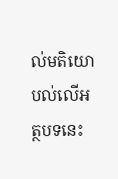ល់មតិយោបល់លើអត្ថបទនេះ